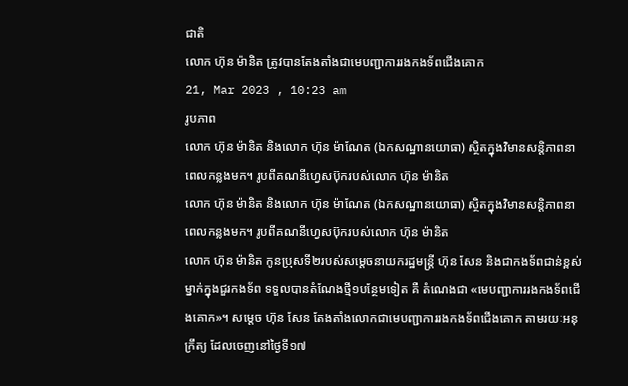ជាតិ
លោក ហ៊ុន ម៉ានិត ត្រូវបានតែងតាំងជាមេបញ្ជាការរងកងទ័ពជើងគោក
21, Mar 2023 , 10:23 am
រូបភាព
លោក ហ៊ុន ម៉ានិត និងលោក ហ៊ុន ម៉ាណែត (ឯកសណ្ឋានយោធា) ស្ថិតក្នុងវិមានសន្តិភាពនាពេលកន្លងមក។ រូបពីគណនីហ្វេសប៊ុករបស់លោក ហ៊ុន ម៉ានិត
លោក ហ៊ុន ម៉ានិត និងលោក ហ៊ុន ម៉ាណែត (ឯកសណ្ឋានយោធា) ស្ថិតក្នុងវិមានសន្តិភាពនាពេលកន្លងមក។ រូបពីគណនីហ្វេសប៊ុករបស់លោក ហ៊ុន ម៉ានិត
លោក ហ៊ុន ម៉ានិត កូនប្រុសទី២របស់សម្តេចនាយករដ្ឋមន្រ្តី ហ៊ុន សែន និងជាកងទ័ពជាន់ខ្ពស់ម្នាក់ក្នុងជួរកងទ័ព ទទួលបានតំណែងថ្មី១បន្ថែមទៀត គឺ តំណេងជា «មេបញ្ជាការរងកងទ័ពជើងគោក»។ សម្តេច ហ៊ុន សែន តែងតាំងលោកជាមេបញ្ជាការរងកងទ័ពជើងគោក តាមរយៈអនុក្រឹត្យ ដែលចេញនៅថ្ងៃទី១៧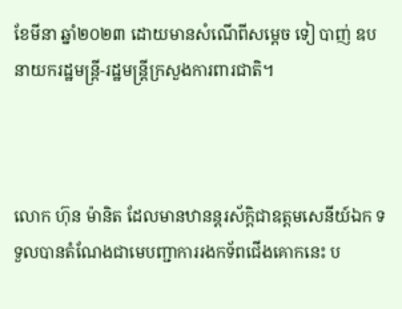ខែមីនា ឆ្នាំ២០២៣ ដោយមានសំណើពីសម្តេច ទៀ បាញ់ ឧបនាយករដ្ឋមន្រ្តី-រដ្ឋមន្រ្តីក្រសួងការពារជាតិ។



លោក ហ៊ុន ម៉ានិត ដែលមានឋានន្តរស័ក្តិជាឧត្តមសេនីយ៍ឯក ទទួលបានតំណែងជាមេបញ្ជាការរងកទ័ពជើងគោកនេះ ប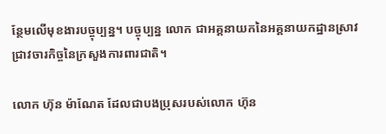ន្ថែមលើមុខងារបច្ចុប្បន្ន។ បច្ចុប្បន្ន លោក ជាអគ្គនាយកនៃអគ្គនាយកដ្ឋានស្រាវជ្រាវចារកិច្ចនៃក្រសួងការពារជាតិ។

លោក ហ៊ុន ម៉ាណែត ដែលជាបងប្រុសរបស់លោក ហ៊ុន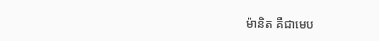ម៉ានិត គឺជាមេប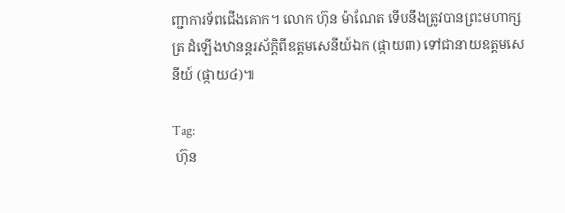ញ្ជាការទ័ពជើងគោក។ លោក ហ៊ុន ម៉ាណែត ទើបនឹងត្រូវបានព្រះមហាក្សត្រ ដំឡើងឋានន្តរស័ក្តិពីឧត្តមសេនីយ៍ឯក (ផ្កាយ៣) ទៅជានាយឧត្តមសេនីយ៍ (ផ្កាយ៤)៕

Tag:
 ហ៊ុន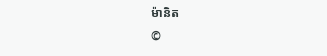ម៉ានិត
©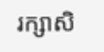រក្សាសិ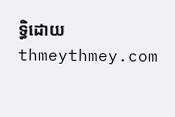ទ្ធិដោយ thmeythmey.com